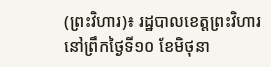(ព្រះវិហារ)៖ រដ្ឋបាលខេត្តព្រះវិហារ នៅព្រឹកថ្ងៃទី១០ ខែមិថុនា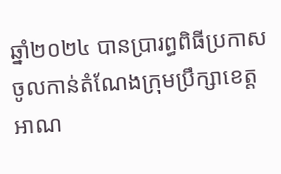ឆ្នាំ២០២៤ បានប្រារព្ធពិធីប្រកាសចូលកាន់តំណែងក្រុមប្រឹក្សាខេត្ត អាណ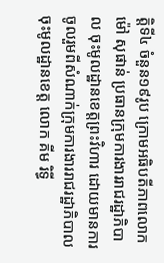ត្តិទី៤ ចំនួន១៩រូប ក្រោមអធិបតីភាពលោក ម៉ៅ សុផាន់ ប្រធានក្រុមការងាររាជរដ្ឋាភិបាល ចុះមូលដ្ឋានខេត្តព្រះវិហារ ដោយមានការចូលរួមពីសំណាក់ក្រុមការងាររាជរដ្ឋាភិបាលចុះមូលដ្ឋានខេត្ត លោក គីម រិទ្ធី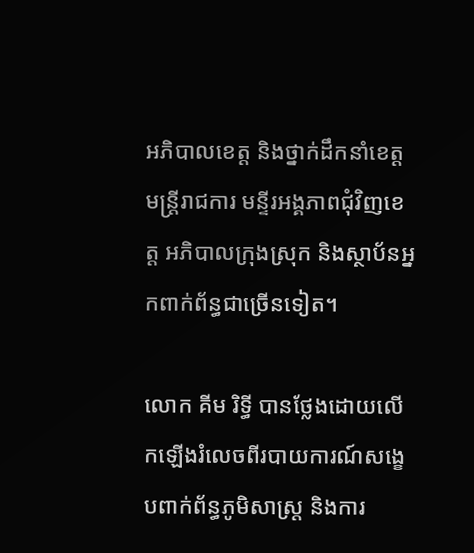អភិបាលខេត្ត និងថ្នាក់ដឹកនាំខេត្ត មន្ត្រីរាជការ មន្ទីរអង្គភាពជុំវិញខេត្ត អភិបាលក្រុងស្រុក និងស្ថាប័នអ្នកពាក់ព័ន្ធជាច្រើនទៀត។

លោក គីម រិទ្ធី បានថ្លែងដោយលើកឡើងរំលេចពីរបាយការណ៍សង្ខេបពាក់ព័ន្ធភូមិសាស្ត្រ និងការ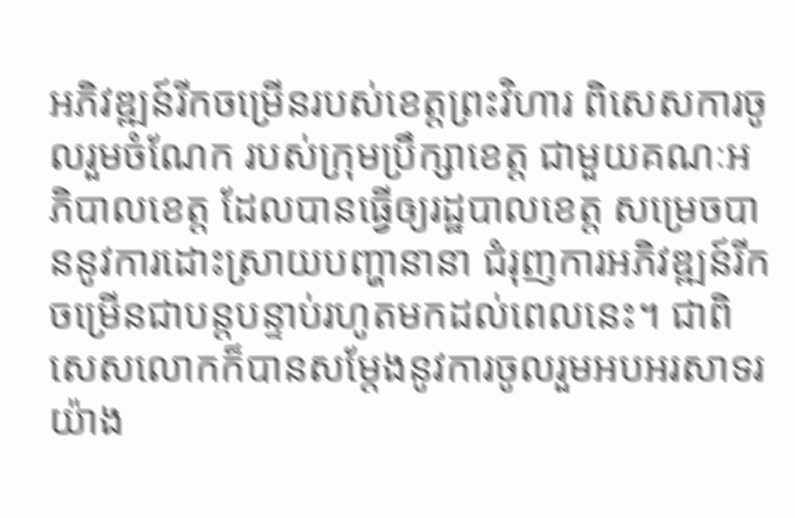អភិវឌ្ឍន៍រីកចម្រើនរបស់ខេត្តព្រះវិហារ ពិសេសការចូលរួមចំណែក របស់ក្រុមប្រឹក្សាខេត្ត ជាមួយគណៈអភិបាលខេត្ត ដែលបានធ្វើឲ្យរដ្ឋបាលខេត្ត សម្រេចបាននូវការដោះស្រាយបញ្ហានានា ជំរុញការអភិវឌ្ឍន៍រីកចម្រើនជាបន្តបន្ទាប់រហូតមកដល់ពេលនេះ។ ជាពិសេសលោកក៏បានសម្តែងនូវការចូលរួមអបអរសាទរយ៉ាង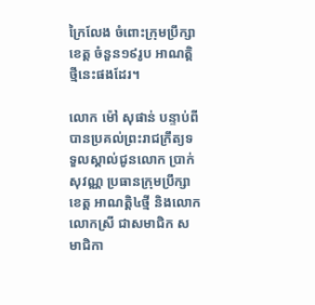ក្រៃលែង ចំពោះក្រុមប្រឹក្សាខេត្ត ចំនួន១៩រូប អាណត្តិថ្មីនេះផងដែរ។

លោក ម៉ៅ សុផាន់ បន្ទាប់ពីបានប្រគល់ព្រះរាជក្រឹត្យទទួលស្គាល់ជូនលោក ប្រាក់ សុវណ្ណ ប្រធានក្រុមប្រឹក្សាខេត្ត អាណត្តិ៤ថ្មី និងលោក លោកស្រី ជាសមាជិក សមាជិកា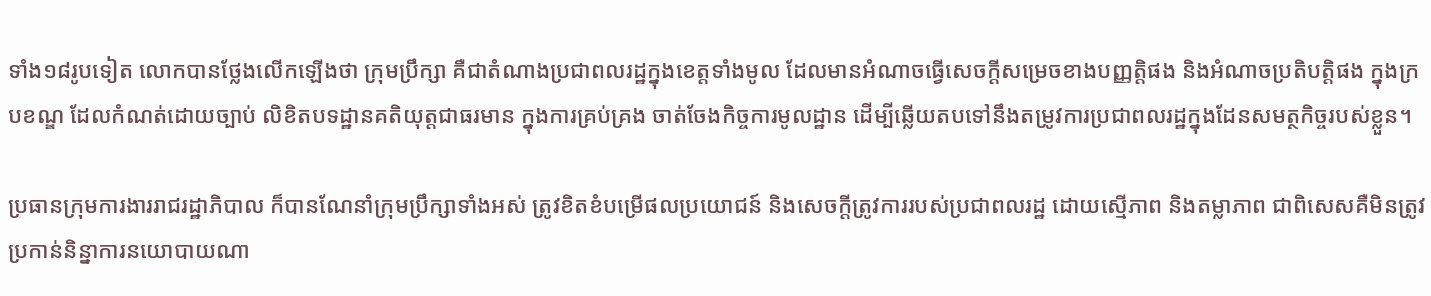ទាំង១៨រូបទៀត លោកបានថ្លែងលើកឡើងថា ក្រុមប្រឹក្សា គឺជាតំណាងប្រជាពលរដ្ឋក្នុងខេត្តទាំងមូល ដែលមានអំណាចធ្វើសេចក្តីសម្រេចខាងបញ្ញត្តិផង និងអំណាចប្រតិបត្តិផង ក្នុងក្របខណ្ឌ ដែលកំណត់ដោយច្បាប់ លិខិតបទដ្ឋានគតិយុត្តជាធរមាន ក្នុងការគ្រប់គ្រង ចាត់ចែងកិច្ចការមូលដ្ឋាន ដើម្បីឆ្លើយតបទៅនឹងតម្រូវការប្រជាពលរដ្ឋក្នុងដែនសមត្ថកិច្ចរបស់ខ្លួន។

ប្រធានក្រុមការងាររាជរដ្ឋាភិបាល ក៏បានណែនាំក្រុមប្រឹក្សាទាំងអស់ ត្រូវខិតខំបម្រើផលប្រយោជន៍ និងសេចក្តីត្រូវការរបស់ប្រជាពលរដ្ឋ ដោយស្មើភាព និងតម្លាភាព ជាពិសេសគឺមិនត្រូវប្រកាន់និន្នាការនយោបាយណា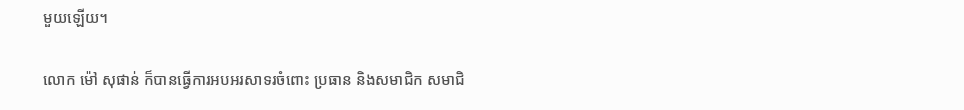មួយឡើយ។

លោក ម៉ៅ សុផាន់ ក៏បានធ្វើការអបអរសាទរចំពោះ ប្រធាន និងសមាជិក សមាជិ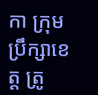កា ក្រុមប្រឹក្សាខេត្ត ត្រូ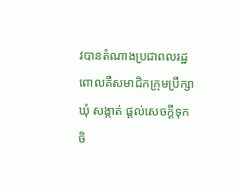វបានតំណាងប្រជាពលរដ្ឋ ពោលគឺសមាជិកក្រុមប្រឹក្សាឃុំ សង្កាត់ ផ្តល់សេចក្តីទុកចិ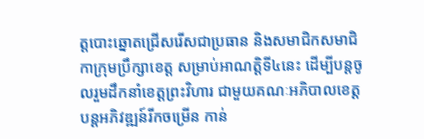ត្តបោះឆ្នោតជ្រើសរើសជាប្រធាន និងសមាជិកសមាជិកាក្រុមប្រឹក្សាខេត្ត សម្រាប់អាណត្តិទី៤នេះ ដើម្បីបន្តចូលរួមដឹកនាំខេត្តព្រះវិហារ ជាមួយគណៈអភិបាលខេត្ត បន្តអភិវឌ្ឍន៍រីកចម្រើន កាន់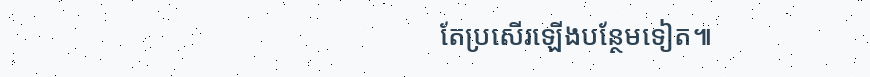តែប្រសើរឡើងបន្ថែមទៀត៕